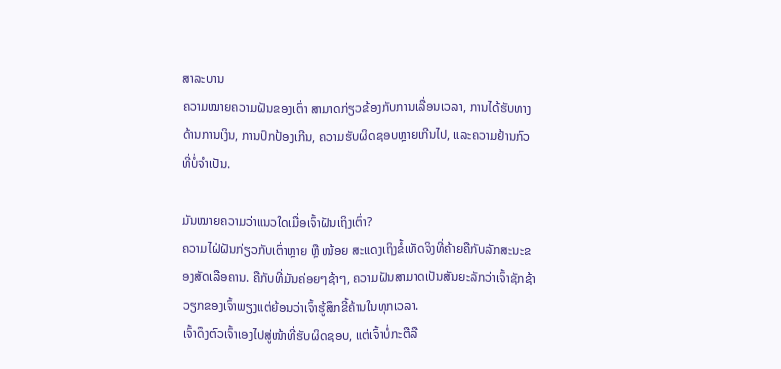ສາລະບານ
ຄວາມໝາຍຄວາມຝັນຂອງເຕົ່າ ສາມາດກ່ຽວຂ້ອງກັບການເລື່ອນເວລາ, ການໄດ້ຮັບທາງດ້ານການເງິນ, ການປົກປ້ອງເກີນ, ຄວາມຮັບຜິດຊອບຫຼາຍເກີນໄປ, ແລະຄວາມຢ້ານກົວທີ່ບໍ່ຈໍາເປັນ.

ມັນໝາຍຄວາມວ່າແນວໃດເມື່ອເຈົ້າຝັນເຖິງເຕົ່າ?
ຄວາມໄຝ່ຝັນກ່ຽວກັບເຕົ່າຫຼາຍ ຫຼື ໜ້ອຍ ສະແດງເຖິງຂໍ້ເທັດຈິງທີ່ຄ້າຍຄືກັບລັກສະນະຂອງສັດເລືອຄານ. ຄືກັບທີ່ມັນຄ່ອຍໆຊ້າໆ, ຄວາມຝັນສາມາດເປັນສັນຍະລັກວ່າເຈົ້າຊັກຊ້າວຽກຂອງເຈົ້າພຽງແຕ່ຍ້ອນວ່າເຈົ້າຮູ້ສຶກຂີ້ຄ້ານໃນທຸກເວລາ.
ເຈົ້າດຶງຕົວເຈົ້າເອງໄປສູ່ໜ້າທີ່ຮັບຜິດຊອບ, ແຕ່ເຈົ້າບໍ່ກະຕືລື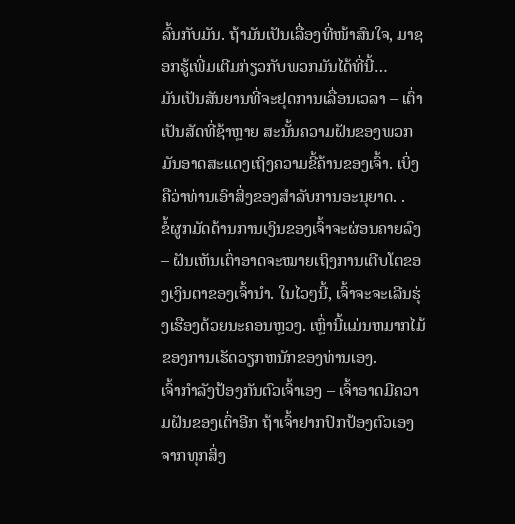ລົ້ນກັບມັນ. ຖ້າມັນເປັນເລື່ອງທີ່ໜ້າສົນໃຈ, ມາຊອກຮູ້ເພີ່ມເຕີມກ່ຽວກັບພວກມັນໄດ້ທີ່ນີ້…
ມັນເປັນສັນຍານທີ່ຈະຢຸດການເລື່ອນເວລາ – ເຕົ່າເປັນສັດທີ່ຊ້າຫຼາຍ ສະນັ້ນຄວາມຝັນຂອງພວກມັນອາດສະແດງເຖິງຄວາມຂີ້ຄ້ານຂອງເຈົ້າ. ເບິ່ງຄືວ່າທ່ານເອົາສິ່ງຂອງສໍາລັບການອະນຸຍາດ. .
ຂໍ້ຜູກມັດດ້ານການເງິນຂອງເຈົ້າຈະຜ່ອນຄາຍລົງ – ຝັນເຫັນເຕົ່າອາດຈະໝາຍເຖິງການເຕີບໂຕຂອງເງິນຕາຂອງເຈົ້ານຳ. ໃນໄວໆນີ້, ເຈົ້າຈະຈະເລີນຮຸ່ງເຮືອງດ້ວຍນະຄອນຫຼວງ. ເຫຼົ່ານີ້ແມ່ນຫມາກໄມ້ຂອງການເຮັດວຽກຫນັກຂອງທ່ານເອງ.
ເຈົ້າກຳລັງປ້ອງກັນຕົວເຈົ້າເອງ – ເຈົ້າອາດມີຄວາມຝັນຂອງເຕົ່າອີກ ຖ້າເຈົ້າຢາກປົກປ້ອງຕົວເອງຈາກທຸກສິ່ງ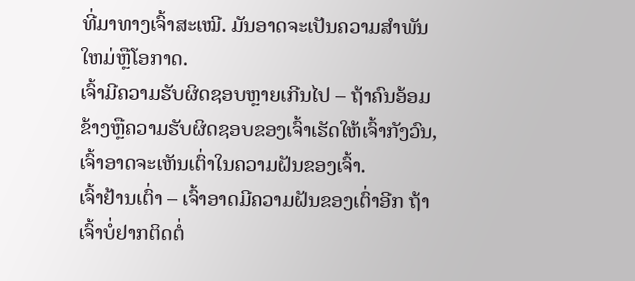ທີ່ມາທາງເຈົ້າສະເໝີ. ມັນອາດຈະເປັນຄວາມສໍາພັນໃຫມ່ຫຼືໂອກາດ.
ເຈົ້າມີຄວາມຮັບຜິດຊອບຫຼາຍເກີນໄປ – ຖ້າຄົນອ້ອມຂ້າງຫຼືຄວາມຮັບຜິດຊອບຂອງເຈົ້າເຮັດໃຫ້ເຈົ້າກັງວົນ, ເຈົ້າອາດຈະເຫັນເຕົ່າໃນຄວາມຝັນຂອງເຈົ້າ.
ເຈົ້າຢ້ານເຕົ່າ – ເຈົ້າອາດມີຄວາມຝັນຂອງເຕົ່າອີກ ຖ້າເຈົ້າບໍ່ຢາກຕິດຕໍ່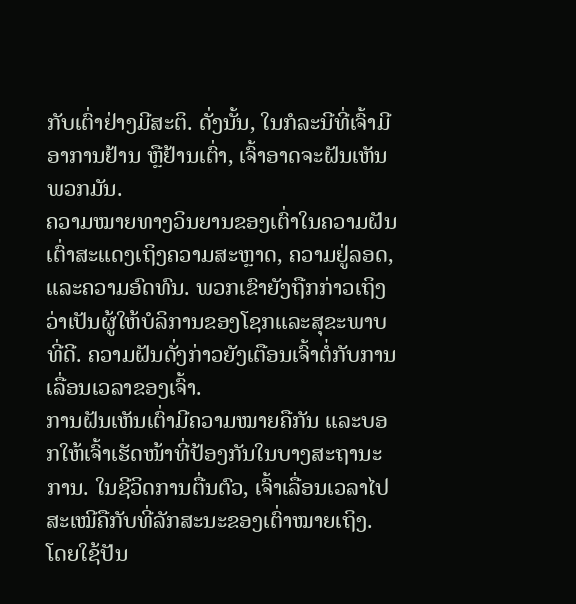ກັບເຕົ່າຢ່າງມີສະຕິ. ດັ່ງນັ້ນ, ໃນກໍລະນີທີ່ເຈົ້າມີອາການຢ້ານ ຫຼືຢ້ານເຕົ່າ, ເຈົ້າອາດຈະຝັນເຫັນພວກມັນ.
ຄວາມໝາຍທາງວິນຍານຂອງເຕົ່າໃນຄວາມຝັນ
ເຕົ່າສະແດງເຖິງຄວາມສະຫຼາດ, ຄວາມຢູ່ລອດ, ແລະຄວາມອົດທົນ. ພວກເຂົາຍັງຖືກກ່າວເຖິງວ່າເປັນຜູ້ໃຫ້ບໍລິການຂອງໂຊກແລະສຸຂະພາບທີ່ດີ. ຄວາມຝັນດັ່ງກ່າວຍັງເຕືອນເຈົ້າຕໍ່ກັບການເລື່ອນເວລາຂອງເຈົ້າ.
ການຝັນເຫັນເຕົ່າມີຄວາມໝາຍຄືກັນ ແລະບອກໃຫ້ເຈົ້າເຮັດໜ້າທີ່ປ້ອງກັນໃນບາງສະຖານະການ. ໃນຊີວິດການຕື່ນຕົວ, ເຈົ້າເລື່ອນເວລາໄປສະເໝີຄືກັບທີ່ລັກສະນະຂອງເຕົ່າໝາຍເຖິງ. ໂດຍໃຊ້ປັນ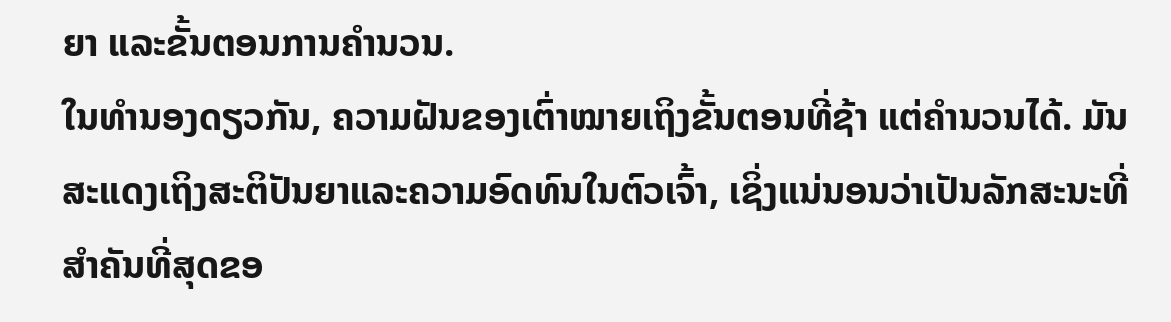ຍາ ແລະຂັ້ນຕອນການຄຳນວນ.
ໃນທຳນອງດຽວກັນ, ຄວາມຝັນຂອງເຕົ່າໝາຍເຖິງຂັ້ນຕອນທີ່ຊ້າ ແຕ່ຄຳນວນໄດ້. ມັນສະແດງເຖິງສະຕິປັນຍາແລະຄວາມອົດທົນໃນຕົວເຈົ້າ, ເຊິ່ງແນ່ນອນວ່າເປັນລັກສະນະທີ່ສໍາຄັນທີ່ສຸດຂອ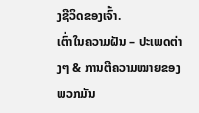ງຊີວິດຂອງເຈົ້າ.
ເຕົ່າໃນຄວາມຝັນ – ປະເພດຕ່າງໆ & ການຕີຄວາມໝາຍຂອງພວກມັນ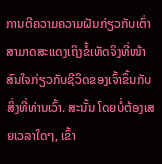ການຕີຄວາມຄວາມຝັນກ່ຽວກັບເຕົ່າສາມາດສະແດງເຖິງຂໍ້ເທັດຈິງທີ່ໜ້າສົນໃຈກ່ຽວກັບຊີວິດຂອງເຈົ້າຂຶ້ນກັບສິ່ງທີ່ທ່ານເວົ້າ. ສະນັ້ນ ໂດຍບໍ່ຕ້ອງເສຍເວລາໃດໆ, ເຂົ້າ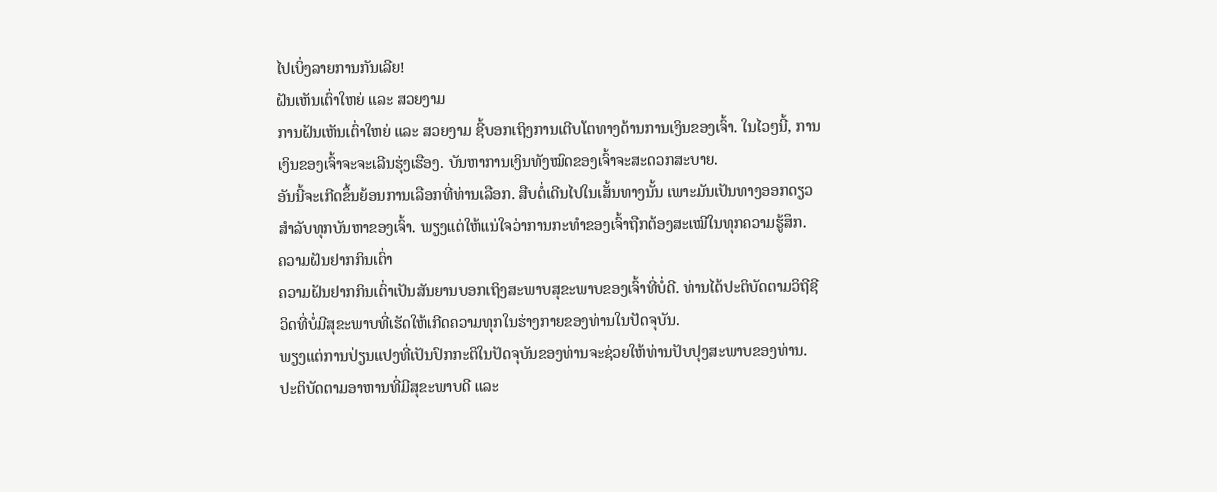ໄປເບິ່ງລາຍການກັນເລີຍ!
ຝັນເຫັນເຕົ່າໃຫຍ່ ແລະ ສວຍງາມ
ການຝັນເຫັນເຕົ່າໃຫຍ່ ແລະ ສວຍງາມ ຊີ້ບອກເຖິງການເຕີບໂຕທາງດ້ານການເງິນຂອງເຈົ້າ. ໃນໄວໆນີ້, ການເງິນຂອງເຈົ້າຈະຈະເລີນຮຸ່ງເຮືອງ. ບັນຫາການເງິນທັງໝົດຂອງເຈົ້າຈະສະດວກສະບາຍ.
ອັນນີ້ຈະເກີດຂຶ້ນຍ້ອນການເລືອກທີ່ທ່ານເລືອກ. ສືບຕໍ່ເດີນໄປໃນເສັ້ນທາງນັ້ນ ເພາະມັນເປັນທາງອອກດຽວສຳລັບທຸກບັນຫາຂອງເຈົ້າ. ພຽງແຕ່ໃຫ້ແນ່ໃຈວ່າການກະທຳຂອງເຈົ້າຖືກຕ້ອງສະເໝີໃນທຸກຄວາມຮູ້ສຶກ.
ຄວາມຝັນຢາກກິນເຕົ່າ
ຄວາມຝັນຢາກກິນເຕົ່າເປັນສັນຍານບອກເຖິງສະພາບສຸຂະພາບຂອງເຈົ້າທີ່ບໍ່ດີ. ທ່ານໄດ້ປະຕິບັດຕາມວິຖີຊີວິດທີ່ບໍ່ມີສຸຂະພາບທີ່ເຮັດໃຫ້ເກີດຄວາມທຸກໃນຮ່າງກາຍຂອງທ່ານໃນປັດຈຸບັນ.
ພຽງແຕ່ການປ່ຽນແປງທີ່ເປັນປົກກະຕິໃນປັດຈຸບັນຂອງທ່ານຈະຊ່ວຍໃຫ້ທ່ານປັບປຸງສະພາບຂອງທ່ານ. ປະຕິບັດຕາມອາຫານທີ່ມີສຸຂະພາບດີ ແລະ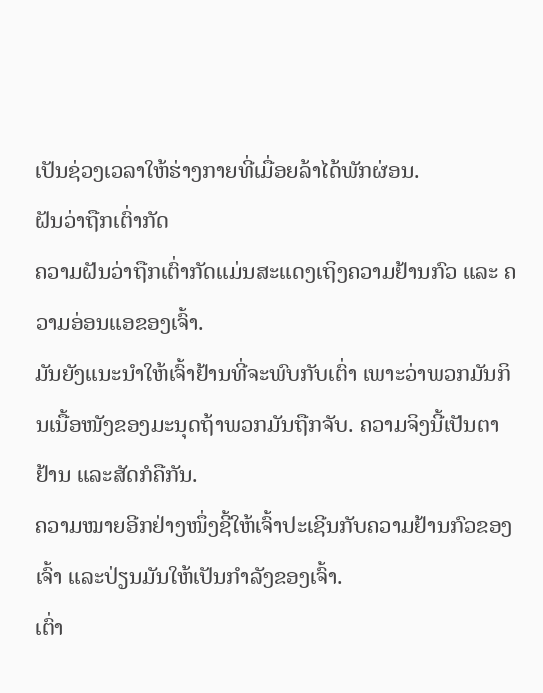ເປັນຊ່ວງເວລາໃຫ້ຮ່າງກາຍທີ່ເມື່ອຍລ້າໄດ້ພັກຜ່ອນ.
ຝັນວ່າຖືກເຕົ່າກັດ
ຄວາມຝັນວ່າຖືກເຕົ່າກັດແມ່ນສະແດງເຖິງຄວາມຢ້ານກົວ ແລະ ຄວາມອ່ອນແອຂອງເຈົ້າ.
ມັນຍັງແນະນຳໃຫ້ເຈົ້າຢ້ານທີ່ຈະພົບກັບເຕົ່າ ເພາະວ່າພວກມັນກິນເນື້ອໜັງຂອງມະນຸດຖ້າພວກມັນຖືກຈັບ. ຄວາມຈິງນີ້ເປັນຕາຢ້ານ ແລະສັດກໍຄືກັນ.
ຄວາມໝາຍອີກຢ່າງໜຶ່ງຊີ້ໃຫ້ເຈົ້າປະເຊີນກັບຄວາມຢ້ານກົວຂອງເຈົ້າ ແລະປ່ຽນມັນໃຫ້ເປັນກຳລັງຂອງເຈົ້າ.
ເຕົ່າ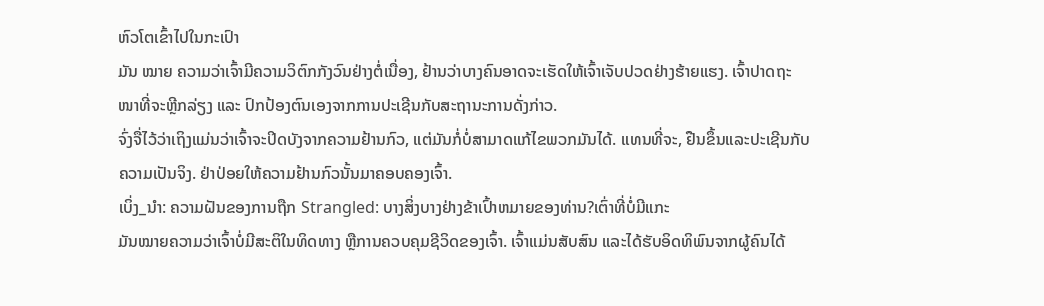ຫົວໂຕເຂົ້າໄປໃນກະເປົາ
ມັນ ໝາຍ ຄວາມວ່າເຈົ້າມີຄວາມວິຕົກກັງວົນຢ່າງຕໍ່ເນື່ອງ, ຢ້ານວ່າບາງຄົນອາດຈະເຮັດໃຫ້ເຈົ້າເຈັບປວດຢ່າງຮ້າຍແຮງ. ເຈົ້າປາດຖະໜາທີ່ຈະຫຼີກລ່ຽງ ແລະ ປົກປ້ອງຕົນເອງຈາກການປະເຊີນກັບສະຖານະການດັ່ງກ່າວ.
ຈົ່ງຈື່ໄວ້ວ່າເຖິງແມ່ນວ່າເຈົ້າຈະປິດບັງຈາກຄວາມຢ້ານກົວ, ແຕ່ມັນກໍ່ບໍ່ສາມາດແກ້ໄຂພວກມັນໄດ້. ແທນທີ່ຈະ, ຢືນຂຶ້ນແລະປະເຊີນກັບຄວາມເປັນຈິງ. ຢ່າປ່ອຍໃຫ້ຄວາມຢ້ານກົວນັ້ນມາຄອບຄອງເຈົ້າ.
ເບິ່ງ_ນຳ: ຄວາມຝັນຂອງການຖືກ Strangled: ບາງສິ່ງບາງຢ່າງຂ້າເປົ້າຫມາຍຂອງທ່ານ?ເຕົ່າທີ່ບໍ່ມີແກະ
ມັນໝາຍຄວາມວ່າເຈົ້າບໍ່ມີສະຕິໃນທິດທາງ ຫຼືການຄວບຄຸມຊີວິດຂອງເຈົ້າ. ເຈົ້າແມ່ນສັບສົນ ແລະໄດ້ຮັບອິດທິພົນຈາກຜູ້ຄົນໄດ້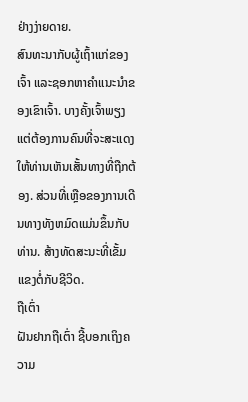ຢ່າງງ່າຍດາຍ.
ສົນທະນາກັບຜູ້ເຖົ້າແກ່ຂອງເຈົ້າ ແລະຊອກຫາຄໍາແນະນໍາຂອງເຂົາເຈົ້າ. ບາງຄັ້ງເຈົ້າພຽງແຕ່ຕ້ອງການຄົນທີ່ຈະສະແດງໃຫ້ທ່ານເຫັນເສັ້ນທາງທີ່ຖືກຕ້ອງ. ສ່ວນທີ່ເຫຼືອຂອງການເດີນທາງທັງຫມົດແມ່ນຂຶ້ນກັບທ່ານ. ສ້າງທັດສະນະທີ່ເຂັ້ມແຂງຕໍ່ກັບຊີວິດ.
ຖືເຕົ່າ
ຝັນຢາກຖືເຕົ່າ ຊີ້ບອກເຖິງຄວາມ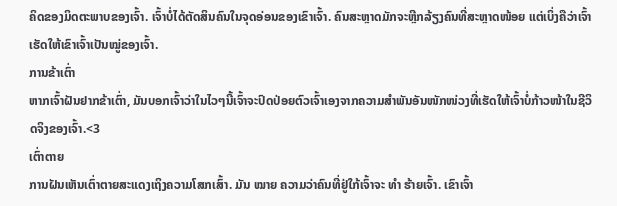ຄິດຂອງມິດຕະພາບຂອງເຈົ້າ. ເຈົ້າບໍ່ໄດ້ຕັດສິນຄົນໃນຈຸດອ່ອນຂອງເຂົາເຈົ້າ. ຄົນສະຫຼາດມັກຈະຫຼີກລ້ຽງຄົນທີ່ສະຫຼາດໜ້ອຍ ແຕ່ເບິ່ງຄືວ່າເຈົ້າເຮັດໃຫ້ເຂົາເຈົ້າເປັນໝູ່ຂອງເຈົ້າ.
ການຂ້າເຕົ່າ
ຫາກເຈົ້າຝັນຢາກຂ້າເຕົ່າ, ມັນບອກເຈົ້າວ່າໃນໄວໆນີ້ເຈົ້າຈະປົດປ່ອຍຕົວເຈົ້າເອງຈາກຄວາມສຳພັນອັນໜັກໜ່ວງທີ່ເຮັດໃຫ້ເຈົ້າບໍ່ກ້າວໜ້າໃນຊີວິດຈິງຂອງເຈົ້າ.<3
ເຕົ່າຕາຍ
ການຝັນເຫັນເຕົ່າຕາຍສະແດງເຖິງຄວາມໂສກເສົ້າ. ມັນ ໝາຍ ຄວາມວ່າຄົນທີ່ຢູ່ໃກ້ເຈົ້າຈະ ທຳ ຮ້າຍເຈົ້າ. ເຂົາເຈົ້າ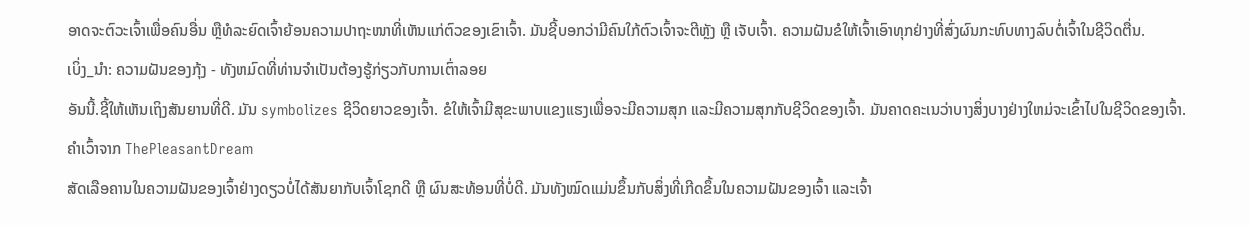ອາດຈະຕົວະເຈົ້າເພື່ອຄົນອື່ນ ຫຼືທໍລະຍົດເຈົ້າຍ້ອນຄວາມປາຖະໜາທີ່ເຫັນແກ່ຕົວຂອງເຂົາເຈົ້າ. ມັນຊີ້ບອກວ່າມີຄົນໃກ້ຕົວເຈົ້າຈະຕີຫຼັງ ຫຼື ເຈັບເຈົ້າ. ຄວາມຝັນຂໍໃຫ້ເຈົ້າເອົາທຸກຢ່າງທີ່ສົ່ງຜົນກະທົບທາງລົບຕໍ່ເຈົ້າໃນຊີວິດຕື່ນ.
ເບິ່ງ_ນຳ: ຄວາມຝັນຂອງກຸ້ງ - ທັງຫມົດທີ່ທ່ານຈໍາເປັນຕ້ອງຮູ້ກ່ຽວກັບການເຕົ່າລອຍ
ອັນນີ້.ຊີ້ໃຫ້ເຫັນເຖິງສັນຍານທີ່ດີ. ມັນ symbolizes ຊີວິດຍາວຂອງເຈົ້າ. ຂໍໃຫ້ເຈົ້າມີສຸຂະພາບແຂງແຮງເພື່ອຈະມີຄວາມສຸກ ແລະມີຄວາມສຸກກັບຊີວິດຂອງເຈົ້າ. ມັນຄາດຄະເນວ່າບາງສິ່ງບາງຢ່າງໃຫມ່ຈະເຂົ້າໄປໃນຊີວິດຂອງເຈົ້າ.
ຄຳເວົ້າຈາກ ThePleasantDream
ສັດເລືອຄານໃນຄວາມຝັນຂອງເຈົ້າຢ່າງດຽວບໍ່ໄດ້ສັນຍາກັບເຈົ້າໂຊກດີ ຫຼື ຜົນສະທ້ອນທີ່ບໍ່ດີ. ມັນທັງໝົດແມ່ນຂຶ້ນກັບສິ່ງທີ່ເກີດຂຶ້ນໃນຄວາມຝັນຂອງເຈົ້າ ແລະເຈົ້າ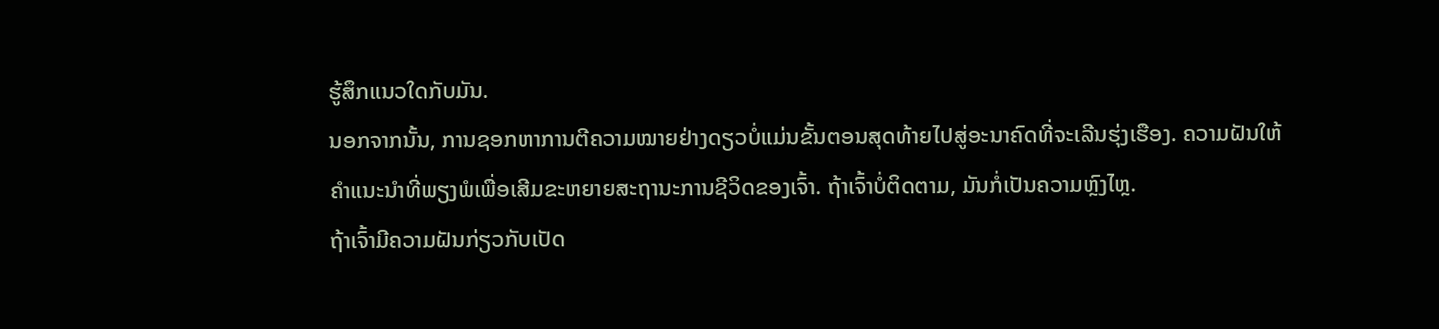ຮູ້ສຶກແນວໃດກັບມັນ.
ນອກຈາກນັ້ນ, ການຊອກຫາການຕີຄວາມໝາຍຢ່າງດຽວບໍ່ແມ່ນຂັ້ນຕອນສຸດທ້າຍໄປສູ່ອະນາຄົດທີ່ຈະເລີນຮຸ່ງເຮືອງ. ຄວາມຝັນໃຫ້ຄໍາແນະນໍາທີ່ພຽງພໍເພື່ອເສີມຂະຫຍາຍສະຖານະການຊີວິດຂອງເຈົ້າ. ຖ້າເຈົ້າບໍ່ຕິດຕາມ, ມັນກໍ່ເປັນຄວາມຫຼົງໄຫຼ.
ຖ້າເຈົ້າມີຄວາມຝັນກ່ຽວກັບເປັດ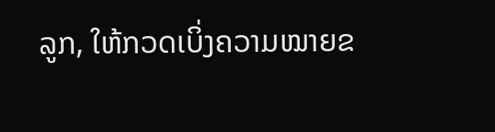ລູກ, ໃຫ້ກວດເບິ່ງຄວາມໝາຍຂ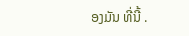ອງມັນ ທີ່ນີ້ .